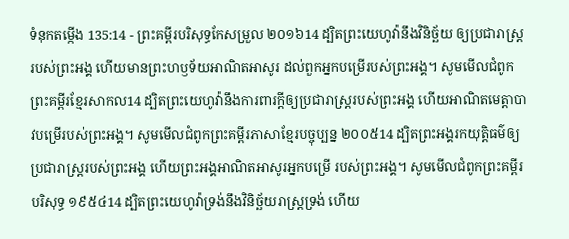ទំនុកតម្កើង 135:14 - ព្រះគម្ពីរបរិសុទ្ធកែសម្រួល ២០១៦14 ដ្បិតព្រះយេហូវ៉ានឹងវិនិច្ឆ័យ ឲ្យប្រជារាស្ត្ររបស់ព្រះអង្គ ហើយមានព្រះហឫទ័យអាណិតអាសូរ ដល់ពួកអ្នកបម្រើរបស់ព្រះអង្គ។ សូមមើលជំពូកព្រះគម្ពីរខ្មែរសាកល14 ដ្បិតព្រះយេហូវ៉ានឹងការពារក្ដីឲ្យប្រជារាស្ត្ររបស់ព្រះអង្គ ហើយអាណិតមេត្តាបាវបម្រើរបស់ព្រះអង្គ។ សូមមើលជំពូកព្រះគម្ពីរភាសាខ្មែរបច្ចុប្បន្ន ២០០៥14 ដ្បិតព្រះអង្គរកយុត្តិធម៌ឲ្យ ប្រជារាស្ត្ររបស់ព្រះអង្គ ហើយព្រះអង្គអាណិតអាសូរអ្នកបម្រើ របស់ព្រះអង្គ។ សូមមើលជំពូកព្រះគម្ពីរបរិសុទ្ធ ១៩៥៤14 ដ្បិតព្រះយេហូវ៉ាទ្រង់នឹងវិនិច្ឆ័យរាស្ត្រទ្រង់ ហើយ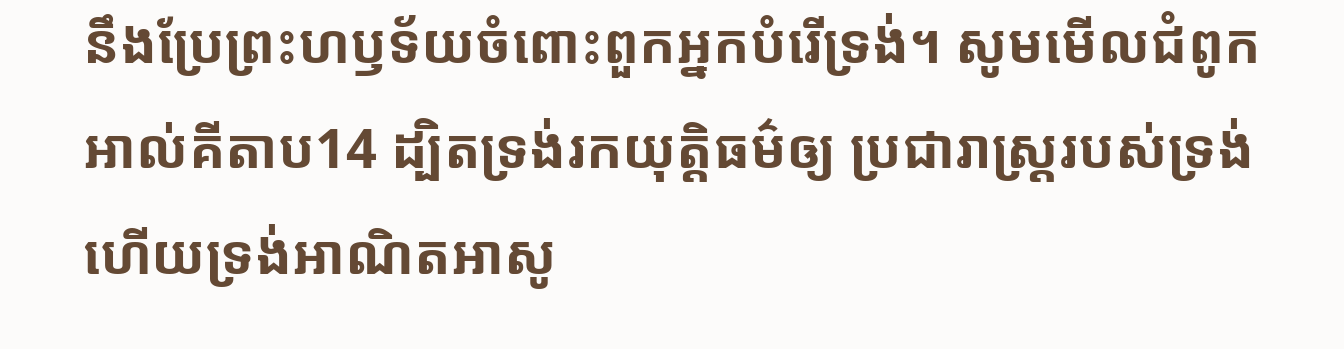នឹងប្រែព្រះហឫទ័យចំពោះពួកអ្នកបំរើទ្រង់។ សូមមើលជំពូកអាល់គីតាប14 ដ្បិតទ្រង់រកយុត្តិធម៌ឲ្យ ប្រជារាស្ត្ររបស់ទ្រង់ ហើយទ្រង់អាណិតអាសូ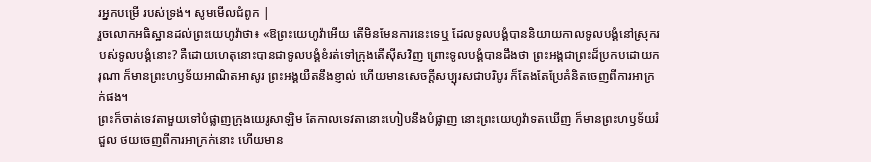រអ្នកបម្រើ របស់ទ្រង់។ សូមមើលជំពូក |
រួចលោកអធិស្ឋានដល់ព្រះយេហូវ៉ាថា៖ «ឱព្រះយេហូវ៉ាអើយ តើមិនមែនការនេះទេឬ ដែលទូលបង្គំបាននិយាយកាលទូលបង្គំនៅស្រុករបស់ទូលបង្គំនោះ? គឺដោយហេតុនោះបានជាទូលបង្គំខំរត់ទៅក្រុងតើស៊ីសវិញ ព្រោះទូលបង្គំបានដឹងថា ព្រះអង្គជាព្រះដ៏ប្រកបដោយករុណា ក៏មានព្រះហឫទ័យអាណិតអាសូរ ព្រះអង្គយឺតនឹងខ្ញាល់ ហើយមានសេចក្ដីសប្បុរសជាបរិបូរ ក៏តែងតែប្រែគំនិតចេញពីការអាក្រក់ផង។
ព្រះក៏ចាត់ទេវតាមួយទៅបំផ្លាញក្រុងយេរូសាឡិម តែកាលទេវតានោះហៀបនឹងបំផ្លាញ នោះព្រះយេហូវ៉ាទតឃើញ ក៏មានព្រះហឫទ័យរំជួល ថយចេញពីការអាក្រក់នោះ ហើយមាន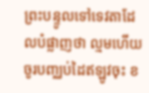ព្រះបន្ទូលទៅទេវតាដែលបំផ្លាញថា ល្មមហើយ ចូរបញ្ឈប់ដៃឥឡូវចុះ ខ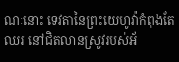ណៈនោះ ទេវតានៃព្រះយេហូវ៉ាកំពុងតែឈរ នៅជិតលានស្រូវរបស់អ័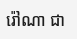រ៉ៅណា ជា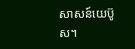សាសន៍យេប៊ូស។